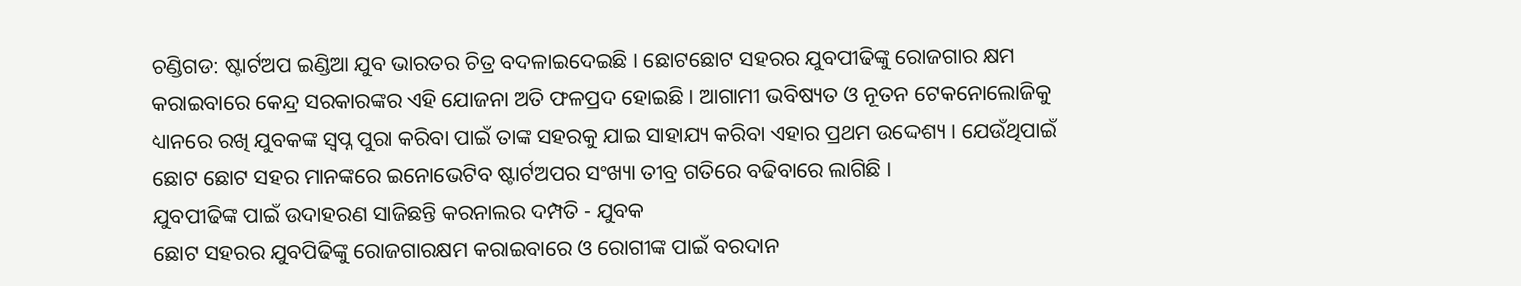ଚଣ୍ଡିଗଡ: ଷ୍ଟାର୍ଟଅପ ଇଣ୍ଡିଆ ଯୁବ ଭାରତର ଚିତ୍ର ବଦଳାଇଦେଇଛି । ଛୋଟଛୋଟ ସହରର ଯୁବପୀଢିଙ୍କୁ ରୋଜଗାର କ୍ଷମ କରାଇବାରେ କେନ୍ଦ୍ର ସରକାରଙ୍କର ଏହି ଯୋଜନା ଅତି ଫଳପ୍ରଦ ହୋଇଛି । ଆଗାମୀ ଭବିଷ୍ୟତ ଓ ନୂତନ ଟେକନୋଲୋଜିକୁ ଧ୍ୟାନରେ ରଖି ଯୁବକଙ୍କ ସ୍ବପ୍ନ ପୁରା କରିବା ପାଇଁ ତାଙ୍କ ସହରକୁ ଯାଇ ସାହାଯ୍ୟ କରିବା ଏହାର ପ୍ରଥମ ଉଦ୍ଦେଶ୍ୟ । ଯେଉଁଥିପାଇଁ ଛୋଟ ଛୋଟ ସହର ମାନଙ୍କରେ ଇନୋଭେଟିବ ଷ୍ଟାର୍ଟଅପର ସଂଖ୍ୟା ତୀବ୍ର ଗତିରେ ବଢିବାରେ ଲାଗିଛି ।
ଯୁବପୀଢିଙ୍କ ପାଇଁ ଉଦାହରଣ ସାଜିଛନ୍ତି କରନାଲର ଦମ୍ପତି - ଯୁବକ
ଛୋଟ ସହରର ଯୁବପିଢିଙ୍କୁ ରୋଜଗାରକ୍ଷମ କରାଇବାରେ ଓ ରୋଗୀଙ୍କ ପାଇଁ ବରଦାନ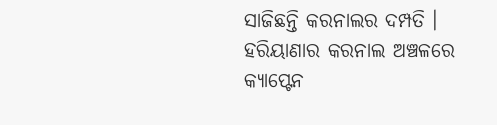ସାଜିଛନ୍ତି କରନାଲର ଦମ୍ପତି ।
ହରିୟାଣାର କରନାଲ ଅଞ୍ଚଳରେ କ୍ୟାପ୍ଟେନ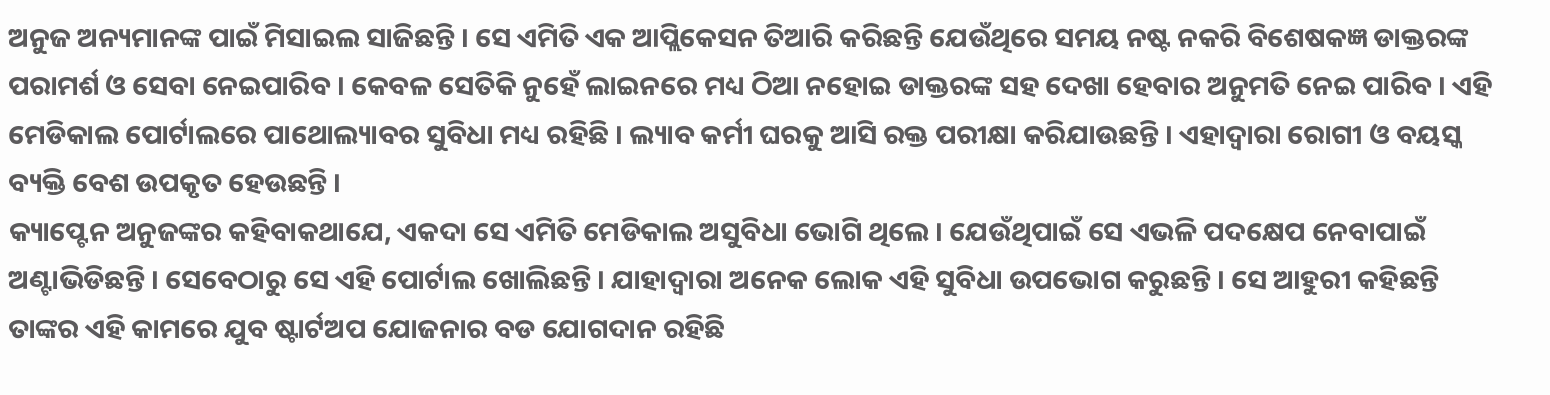ଅନୁଜ ଅନ୍ୟମାନଙ୍କ ପାଇଁ ମିସାଇଲ ସାଜିଛନ୍ତି । ସେ ଏମିତି ଏକ ଆପ୍ଲିକେସନ ତିଆରି କରିଛନ୍ତି ଯେଉଁଥିରେ ସମୟ ନଷ୍ଟ ନକରି ବିଶେଷକଜ୍ଞ ଡାକ୍ତରଙ୍କ ପରାମର୍ଶ ଓ ସେବା ନେଇପାରିବ । କେବଳ ସେତିକି ନୁହେଁ ଲାଇନରେ ମଧ୍ୟ ଠିଆ ନହୋଇ ଡାକ୍ତରଙ୍କ ସହ ଦେଖା ହେବାର ଅନୁମତି ନେଇ ପାରିବ । ଏହି ମେଡିକାଲ ପୋର୍ଟାଲରେ ପାଥୋଲ୍ୟାବର ସୁବିଧା ମଧ୍ୟ ରହିଛି । ଲ୍ୟାବ କର୍ମୀ ଘରକୁ ଆସି ରକ୍ତ ପରୀକ୍ଷା କରିଯାଉଛନ୍ତି । ଏହାଦ୍ବାରା ରୋଗୀ ଓ ବୟସ୍କ ବ୍ୟକ୍ତି ବେଶ ଉପକୃତ ହେଉଛନ୍ତି ।
କ୍ୟାପ୍ଟେନ ଅନୁଜଙ୍କର କହିବାକଥାଯେ, ଏକଦା ସେ ଏମିତି ମେଡିକାଲ ଅସୁବିଧା ଭୋଗି ଥିଲେ । ଯେଉଁଥିପାଇଁ ସେ ଏଭଳି ପଦକ୍ଷେପ ନେବାପାଇଁ ଅଣ୍ଟାଭିଡିଛନ୍ତି । ସେବେଠାରୁ ସେ ଏହି ପୋର୍ଟାଲ ଖୋଲିଛନ୍ତି । ଯାହାଦ୍ବାରା ଅନେକ ଲୋକ ଏହି ସୁବିଧା ଉପଭୋଗ କରୁଛନ୍ତି । ସେ ଆହୁରୀ କହିଛନ୍ତି ତାଙ୍କର ଏହି କାମରେ ଯୁବ ଷ୍ଟାର୍ଟଅପ ଯୋଜନାର ବଡ ଯୋଗଦାନ ରହିଛି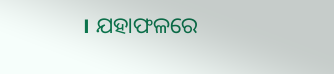। ଯହାଫଳରେ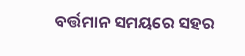ବର୍ତ୍ତମାନ ସମୟରେ ସହର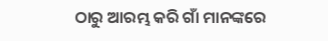ଠାରୁ ଆରମ୍ଭ କରି ଗାଁ ମାନଙ୍କରେ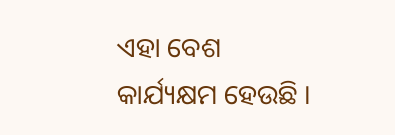ଏହା ବେଶ କାର୍ଯ୍ୟକ୍ଷମ ହେଉଛି ।